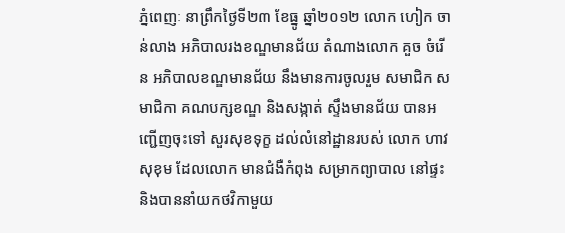ភ្នំពេញៈ នាព្រឹកថ្ងៃទី២៣ ខែធ្នូ ឆ្នាំ២០១២ លោក ហៀក ចាន់លាង អភិបាលរងខណ្ឌមានជ័យ តំណាងលោក គួច ចំរើន អភិបាលខណ្ឌមានជ័យ នឹងមានការចូលរួម សមាជិក សមាជិកា គណបក្សខណ្ឌ និងសង្កាត់ ស្ទឹងមានជ័យ បានអញ្ជើញចុះទៅ សួរសុខទុក្ខ ដល់លំនៅដ្ឋានរបស់ លោក ហាវ សុខុម ដែលលោក មានជំងឺកំពុង សម្រាកព្យាបាល នៅផ្ទះ និងបាននាំយកថវិកាមួយ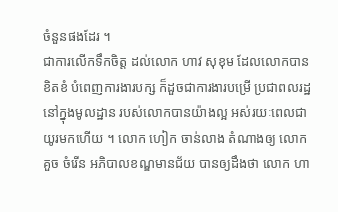ចំនួនផងដែរ ។
ជាការលើកទឹកចិត្ត ដល់លោក ហាវ សុខុម ដែលលោកបានខិតខំ បំពេញការងារបក្ស ក៏ដួចជាការងារបម្រើ ប្រជាពលរដ្ឋ នៅក្នុងមូលដ្ឋាន របស់លោកបានយ៉ាងល្អ អស់រយៈពេលជាយូរមកហើយ ។ លោក ហៀក ចាន់លាង តំណាងឲ្យ លោក គួច ចំរើន អភិបាលខណ្ឌមានជ័យ បានឲ្យដឹងថា លោក ហា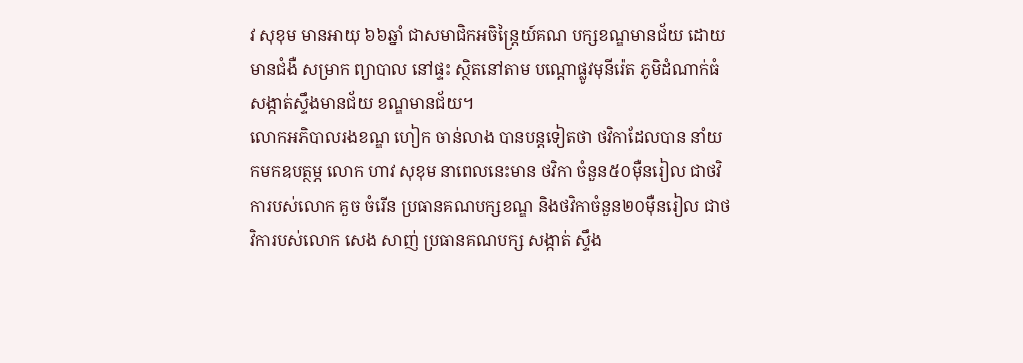វ សុខុម មានអាយុ ៦៦ឆ្នាំ ជាសមាជិកអចិន្រៃ្តយ៍គណ បក្សខណ្ឌមានជ័យ ដោយមានជំងឺ សម្រាក ព្យាបាល នៅផ្ទះ ស្ថិតនៅតាម បណ្តោផ្លូវមុនីរ៉េត ភូមិដំណាក់ធំ សង្កាត់ស្ទឹងមានជ័យ ខណ្ឌមានជ័យ។
លោកអភិបាលរងខណ្ឌ ហៀក ចាន់លាង បានបន្តទៀតថា ថវិកាដែលបាន នាំយកមកឧបត្ថម្ភ លោក ហាវ សុខុម នាពេលនេះមាន ថវិកា ចំនួន៥០ម៉ឺនរៀល ជាថវិការបស់លោក គួច ចំរើន ប្រធានគណបក្សខណ្ឌ និងថវិកាចំនួន២០ម៉ឺនរៀល ជាថវិការបស់លោក សេង សាញ់ ប្រធានគណបក្ស សង្កាត់ ស្ទឹង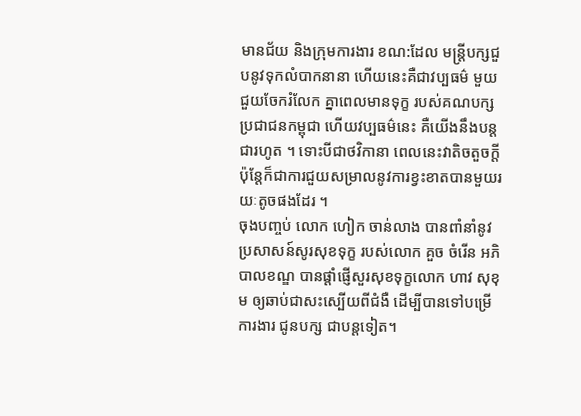មានជ័យ និងក្រុមការងារ ខណ:ដែល មន្រ្តីបក្សជួបនូវទុកលំបាកនានា ហើយនេះគឺជាវប្បធម៌ មួយជួយចែករំលែក គ្នាពេលមានទុក្ខ របស់គណបក្ស ប្រជាជនកម្ពុជា ហើយវប្បធម៌នេះ គឺយើងនឹងបន្តជារហូត ។ ទោះបីជាថវិកានា ពេលនេះវាតិចតួចក្តី ប៉ុន្តែក៏ជាការជួយសម្រាលនូវការខ្វះខាតបានមួយរយៈតូចផងដែរ ។
ចុងបញ្ចប់ លោក ហៀក ចាន់លាង បានពាំនាំនូវ ប្រសាសន៍សូរសុខទុក្ខ របស់លោក គួច ចំរើន អភិបាលខណ្ឌ បានផ្តាំផ្ញើសួរសុខទុក្ខលោក ហាវ សុខុម ឲ្យឆាប់ជាសះស្បើយពីជំងឺ ដើម្បីបានទៅបម្រើការងារ ជូនបក្ស ជាបន្តទៀត។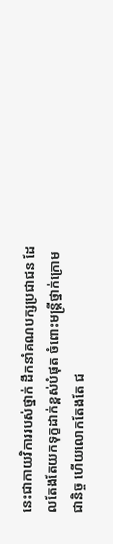នេះជាកាយវិការរបស់ថ្នាក់ ដឹកនាំគណបក្សប្រជាជន ដែលតែងតែយកទុក្ខដាក់ខ្ពស់បំផុត ចំពោះមន្ត្រីថ្នាក់ក្រោមជានិច្ច ហើយលោកតែងតែ ជ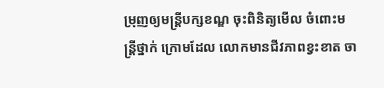ម្រុញឲ្យមន្រ្តីបក្សខណ្ឌ ចុះពិនិត្យមើល ចំពោះមន្ត្រីថ្នាក់ ក្រោមដែល លោកមានជីវភាពខ្វះខាត ចា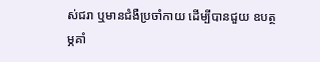ស់ជរា ឬមានជំងឺប្រចាំកាយ ដើម្បីបានជួយ ឧបត្ថម្ភគាំ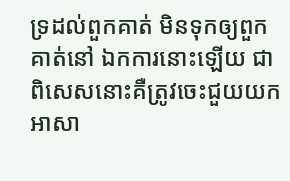ទ្រដល់ពួកគាត់ មិនទុកឲ្យពួកគាត់នៅ ឯកការនោះឡើយ ជាពិសេសនោះគឺត្រូវចេះជួយយកអាសា